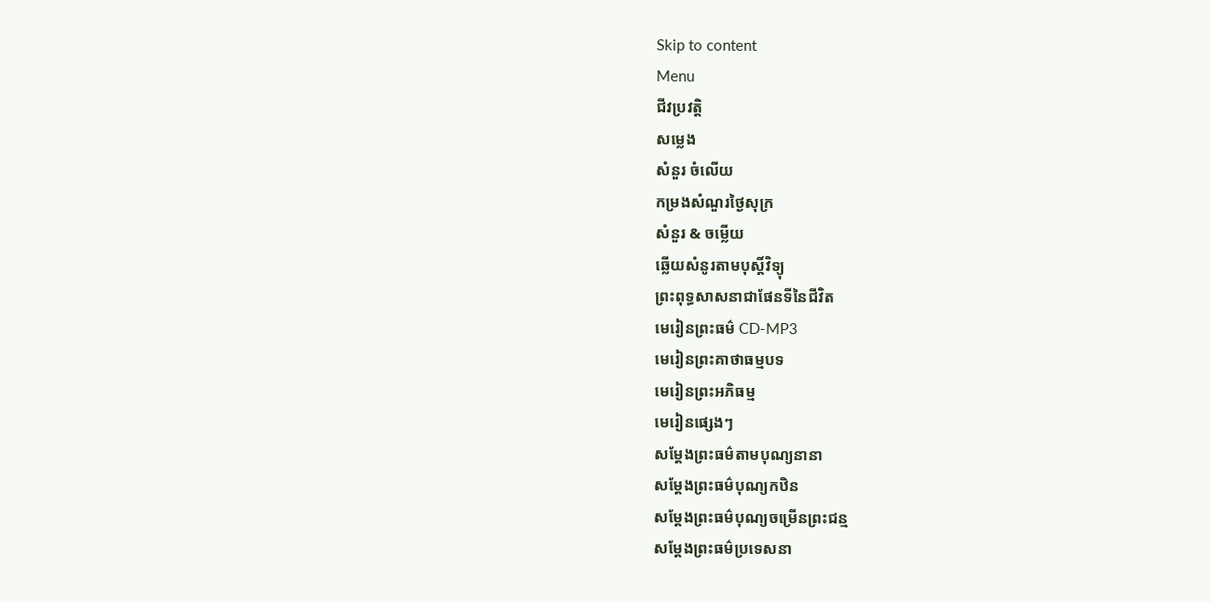Skip to content
Menu
ជីវប្រវត្តិ
សម្លេង
សំនួរ ចំលេីយ
កម្រងសំណួរថ្ងៃសុក្រ
សំនួរ & ចម្លើយ
ឆ្លើយសំនូរតាមបុស្តិ៍វិទ្យុ
ព្រះពុទ្ធសាសនាជាផែនទីនៃជីវិត
មេរៀនព្រះធម៌ CD-MP3
មេរៀនព្រះគាថាធម្មបទ
មេរៀនព្រះអភិធម្ម
មេរៀនផ្សេងៗ
សម្តែងព្រះធម៌តាមបុណ្យនានា
សម្តែងព្រះធម៌បុណ្យកឋិន
សម្តែងព្រះធម៌បុណ្យចម្រើនព្រះជន្ម
សម្តែងព្រះធម៌ប្រទេសនា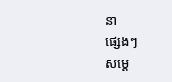នា
ផ្សេងៗ
សម្តេ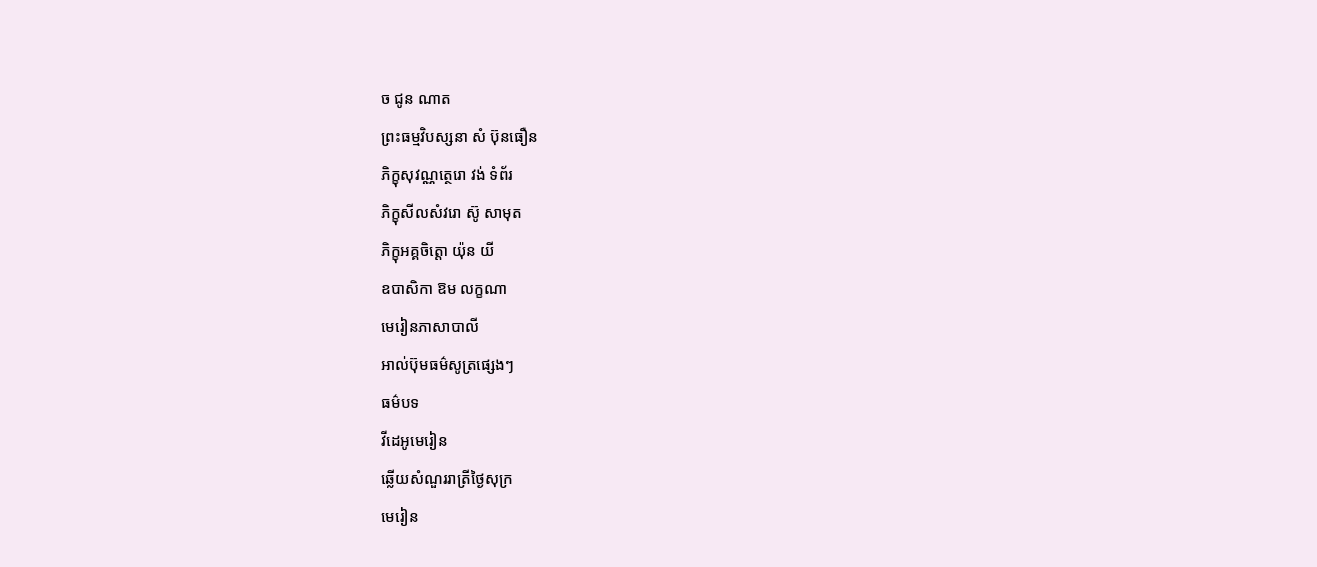ច ជូន ណាត
ព្រះធម្មវិបស្សនា សំ ប៊ុនធឿន
ភិក្ខុសុវណ្ណត្ថេរោ វង់ ទំព័រ
ភិក្ខុសីលសំវរោ ស៊ូ សាមុត
ភិក្ខុអគ្គចិត្តោ យ៉ុន យី
ឧបាសិកា ឱម លក្ខណា
មេរៀនភាសាបាលី
អាល់ប៊ុមធម៌សូត្រផ្សេងៗ
ធម៌បទ
វីដេអូមេរៀន
ឆ្លើយសំណួររាត្រីថ្ងៃសុក្រ
មេរៀន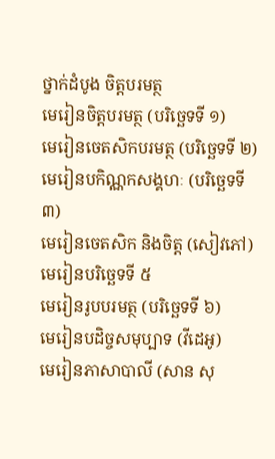ថ្នាក់ដំបូង ចិត្តបរមត្ថ
មេរៀនចិត្តបរមត្ថ (បរិច្ឆេទទី ១)
មេរៀនចេតសិកបរមត្ថ (បរិច្ឆេទទី ២)
មេរៀនបកិណ្ណកសង្គហៈ (បរិច្ឆេទទី ៣)
មេរៀនចេតសិក និងចិត្ត (សៀវភៅ)
មេរៀនបរិច្ឆេទទី ៥
មេរៀនរូបបរមត្ថ (បរិច្ឆេទទី ៦)
មេរៀនបដិច្ចសមុប្បាទ (វីដេអូ)
មេរៀនភាសាបាលី (សាន សុ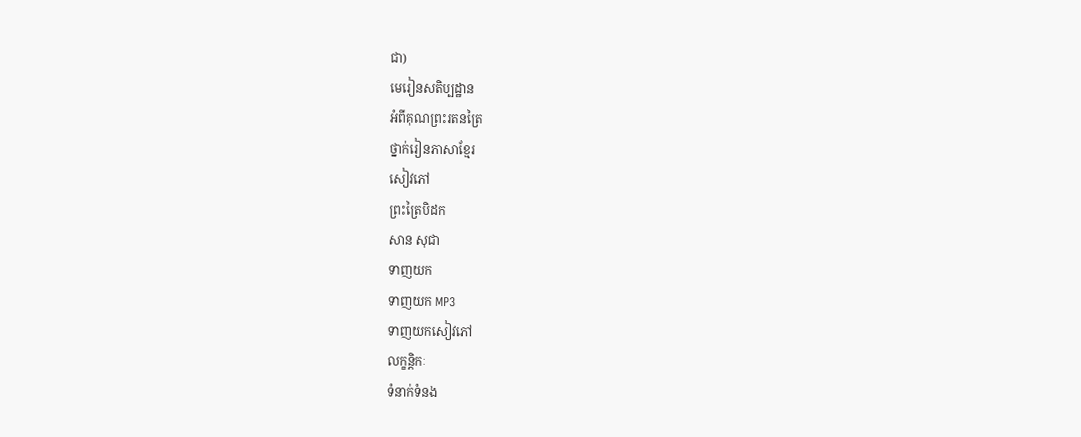ជា)
មេរៀនសតិប្បដ្ឋាន
អំពីគុណព្រះរតនត្រៃ
ថ្នាក់រៀនភាសាខ្មែរ
សៀវភៅ
ព្រះត្រៃបិដក
សាន សុជា
ទាញយក
ទាញយក MP3
ទាញយកសៀវភៅ
លក្ខន្តិកៈ
ទំនាក់ទំនង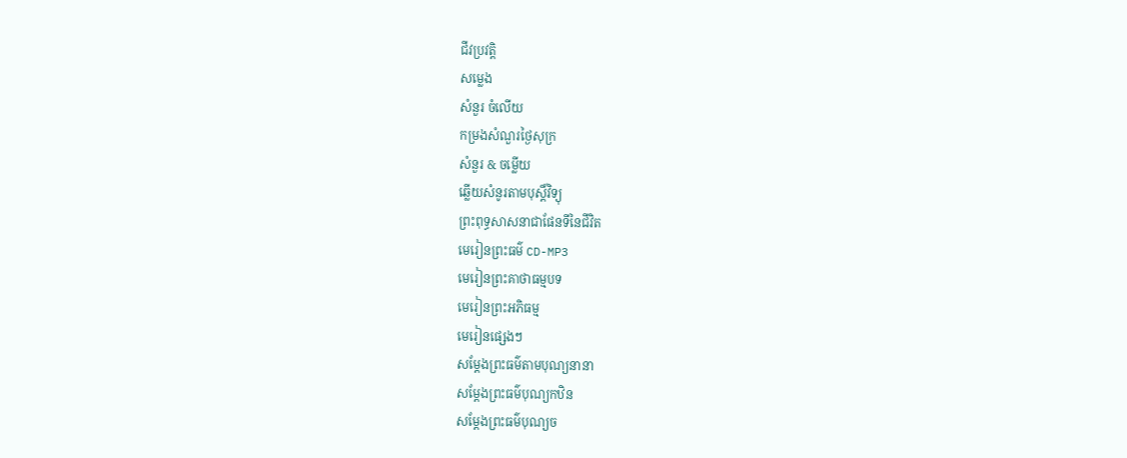ជីវប្រវត្តិ
សម្លេង
សំនួរ ចំលេីយ
កម្រងសំណួរថ្ងៃសុក្រ
សំនួរ & ចម្លើយ
ឆ្លើយសំនូរតាមបុស្តិ៍វិទ្យុ
ព្រះពុទ្ធសាសនាជាផែនទីនៃជីវិត
មេរៀនព្រះធម៌ CD-MP3
មេរៀនព្រះគាថាធម្មបទ
មេរៀនព្រះអភិធម្ម
មេរៀនផ្សេងៗ
សម្តែងព្រះធម៌តាមបុណ្យនានា
សម្តែងព្រះធម៌បុណ្យកឋិន
សម្តែងព្រះធម៌បុណ្យច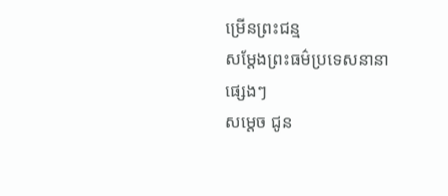ម្រើនព្រះជន្ម
សម្តែងព្រះធម៌ប្រទេសនានា
ផ្សេងៗ
សម្តេច ជូន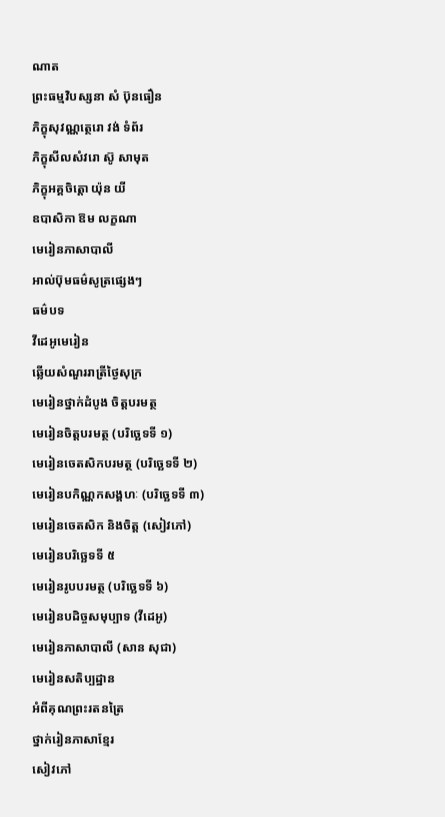ណាត
ព្រះធម្មវិបស្សនា សំ ប៊ុនធឿន
ភិក្ខុសុវណ្ណត្ថេរោ វង់ ទំព័រ
ភិក្ខុសីលសំវរោ ស៊ូ សាមុត
ភិក្ខុអគ្គចិត្តោ យ៉ុន យី
ឧបាសិកា ឱម លក្ខណា
មេរៀនភាសាបាលី
អាល់ប៊ុមធម៌សូត្រផ្សេងៗ
ធម៌បទ
វីដេអូមេរៀន
ឆ្លើយសំណួររាត្រីថ្ងៃសុក្រ
មេរៀនថ្នាក់ដំបូង ចិត្តបរមត្ថ
មេរៀនចិត្តបរមត្ថ (បរិច្ឆេទទី ១)
មេរៀនចេតសិកបរមត្ថ (បរិច្ឆេទទី ២)
មេរៀនបកិណ្ណកសង្គហៈ (បរិច្ឆេទទី ៣)
មេរៀនចេតសិក និងចិត្ត (សៀវភៅ)
មេរៀនបរិច្ឆេទទី ៥
មេរៀនរូបបរមត្ថ (បរិច្ឆេទទី ៦)
មេរៀនបដិច្ចសមុប្បាទ (វីដេអូ)
មេរៀនភាសាបាលី (សាន សុជា)
មេរៀនសតិប្បដ្ឋាន
អំពីគុណព្រះរតនត្រៃ
ថ្នាក់រៀនភាសាខ្មែរ
សៀវភៅ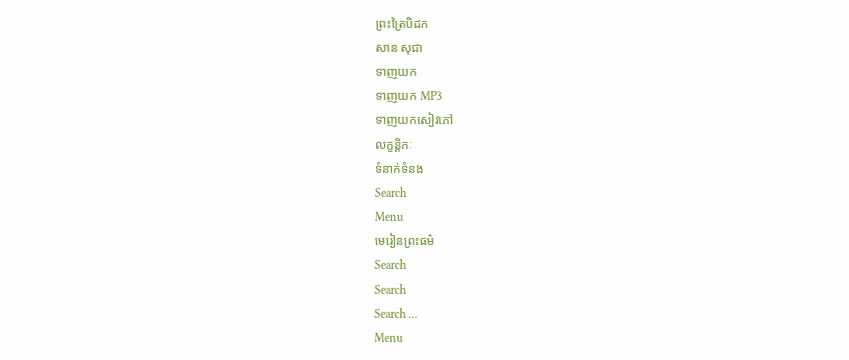ព្រះត្រៃបិដក
សាន សុជា
ទាញយក
ទាញយក MP3
ទាញយកសៀវភៅ
លក្ខន្តិកៈ
ទំនាក់ទំនង
Search
Menu
មេរៀនព្រះធម៌
Search
Search
Search …
Menu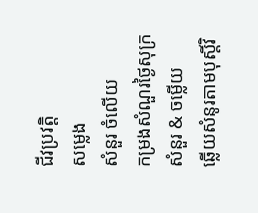ជីវប្រវត្តិ
សម្លេង
សំនួរ ចំលេីយ
កម្រងសំណួរថ្ងៃសុក្រ
សំនួរ & ចម្លើយ
ឆ្លើយសំនូរតាមបុស្តិ៍វិ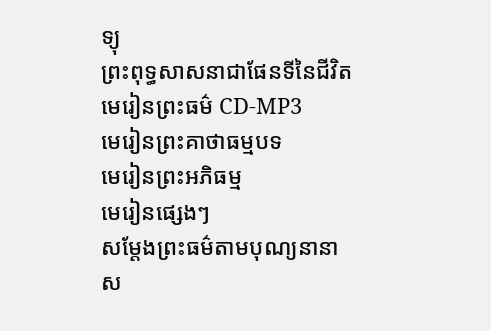ទ្យុ
ព្រះពុទ្ធសាសនាជាផែនទីនៃជីវិត
មេរៀនព្រះធម៌ CD-MP3
មេរៀនព្រះគាថាធម្មបទ
មេរៀនព្រះអភិធម្ម
មេរៀនផ្សេងៗ
សម្តែងព្រះធម៌តាមបុណ្យនានា
ស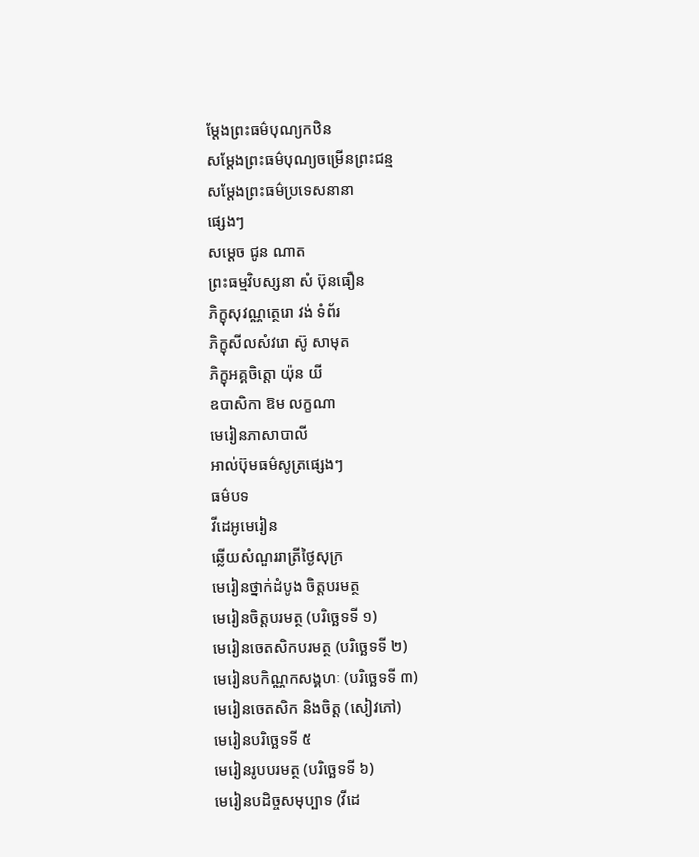ម្តែងព្រះធម៌បុណ្យកឋិន
សម្តែងព្រះធម៌បុណ្យចម្រើនព្រះជន្ម
សម្តែងព្រះធម៌ប្រទេសនានា
ផ្សេងៗ
សម្តេច ជូន ណាត
ព្រះធម្មវិបស្សនា សំ ប៊ុនធឿន
ភិក្ខុសុវណ្ណត្ថេរោ វង់ ទំព័រ
ភិក្ខុសីលសំវរោ ស៊ូ សាមុត
ភិក្ខុអគ្គចិត្តោ យ៉ុន យី
ឧបាសិកា ឱម លក្ខណា
មេរៀនភាសាបាលី
អាល់ប៊ុមធម៌សូត្រផ្សេងៗ
ធម៌បទ
វីដេអូមេរៀន
ឆ្លើយសំណួររាត្រីថ្ងៃសុក្រ
មេរៀនថ្នាក់ដំបូង ចិត្តបរមត្ថ
មេរៀនចិត្តបរមត្ថ (បរិច្ឆេទទី ១)
មេរៀនចេតសិកបរមត្ថ (បរិច្ឆេទទី ២)
មេរៀនបកិណ្ណកសង្គហៈ (បរិច្ឆេទទី ៣)
មេរៀនចេតសិក និងចិត្ត (សៀវភៅ)
មេរៀនបរិច្ឆេទទី ៥
មេរៀនរូបបរមត្ថ (បរិច្ឆេទទី ៦)
មេរៀនបដិច្ចសមុប្បាទ (វីដេ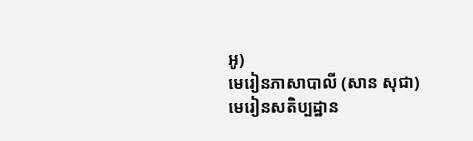អូ)
មេរៀនភាសាបាលី (សាន សុជា)
មេរៀនសតិប្បដ្ឋាន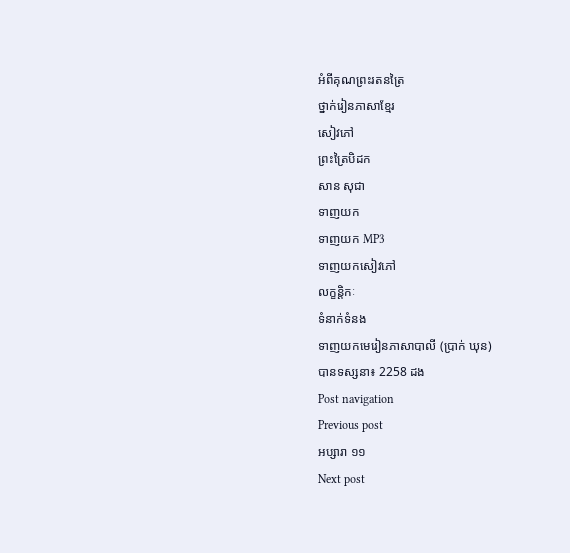អំពីគុណព្រះរតនត្រៃ
ថ្នាក់រៀនភាសាខ្មែរ
សៀវភៅ
ព្រះត្រៃបិដក
សាន សុជា
ទាញយក
ទាញយក MP3
ទាញយកសៀវភៅ
លក្ខន្តិកៈ
ទំនាក់ទំនង
ទាញយកមេរៀនភាសាបាលី (ប្រាក់ ឃុន)
បានទស្សនា៖ 2258 ដង
Post navigation
Previous post
អប្សារា ១១
Next post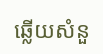ឆ្លើយសំនួ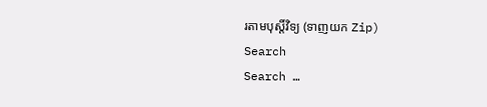រតាមបុស្តិ៍វិទ្យ (ទាញយក Zip)
Search
Search …